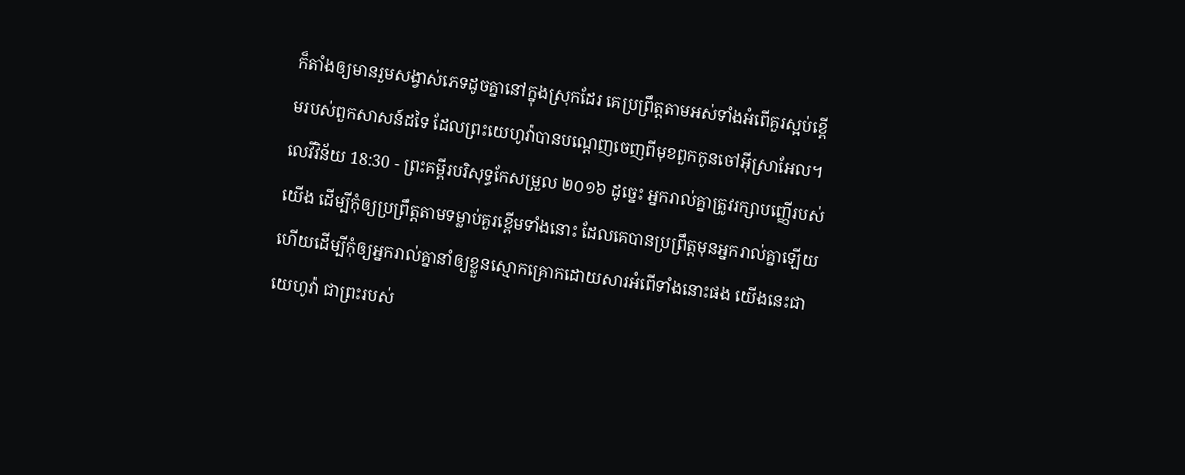ក៏តាំងឲ្យមានរួមសង្វាស់ភេទដូចគ្នានៅក្នុងស្រុកដែរ គេប្រព្រឹត្តតាមអស់ទាំងអំពើគួរស្អប់ខ្ពើមរបស់ពួកសាសន៍ដទៃ ដែលព្រះយេហូវ៉ាបានបណ្តេញចេញពីមុខពួកកូនចៅអ៊ីស្រាអែល។
លេវីវិន័យ 18:30 - ព្រះគម្ពីរបរិសុទ្ធកែសម្រួល ២០១៦ ដូច្នេះ អ្នករាល់គ្នាត្រូវរក្សាបញ្ញើរបស់យើង ដើម្បីកុំឲ្យប្រព្រឹត្តតាមទម្លាប់គួរខ្ពើមទាំងនោះ ដែលគេបានប្រព្រឹត្តមុនអ្នករាល់គ្នាឡើយ ហើយដើម្បីកុំឲ្យអ្នករាល់គ្នានាំឲ្យខ្លួនស្មោកគ្រោកដោយសារអំពើទាំងនោះផង យើងនេះជាយេហូវ៉ា ជាព្រះរបស់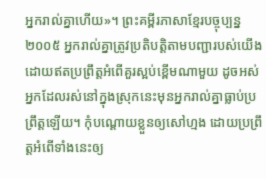អ្នករាល់គ្នាហើយ»។ ព្រះគម្ពីរភាសាខ្មែរបច្ចុប្បន្ន ២០០៥ អ្នករាល់គ្នាត្រូវប្រតិបត្តិតាមបញ្ជារបស់យើង ដោយឥតប្រព្រឹត្តអំពើគួរស្អប់ខ្ពើមណាមួយ ដូចអស់អ្នកដែលរស់នៅក្នុងស្រុកនេះមុនអ្នករាល់គ្នាធ្លាប់ប្រព្រឹត្តឡើយ។ កុំបណ្ដោយខ្លួនឲ្យសៅហ្មង ដោយប្រព្រឹត្តអំពើទាំងនេះឲ្យ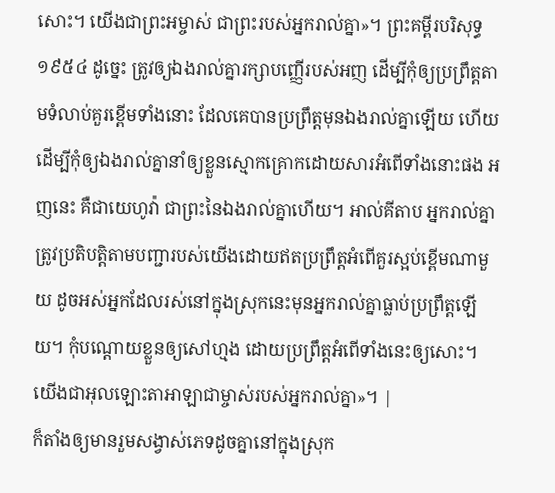សោះ។ យើងជាព្រះអម្ចាស់ ជាព្រះរបស់អ្នករាល់គ្នា»។ ព្រះគម្ពីរបរិសុទ្ធ ១៩៥៤ ដូច្នេះ ត្រូវឲ្យឯងរាល់គ្នារក្សាបញ្ញើរបស់អញ ដើម្បីកុំឲ្យប្រព្រឹត្តតាមទំលាប់គួរខ្ពើមទាំងនោះ ដែលគេបានប្រព្រឹត្តមុនឯងរាល់គ្នាឡើយ ហើយដើម្បីកុំឲ្យឯងរាល់គ្នានាំឲ្យខ្លួនស្មោកគ្រោកដោយសារអំពើទាំងនោះផង អញនេះ គឺជាយេហូវ៉ា ជាព្រះនៃឯងរាល់គ្នាហើយ។ អាល់គីតាប អ្នករាល់គ្នាត្រូវប្រតិបត្តិតាមបញ្ជារបស់យើងដោយឥតប្រព្រឹត្តអំពើគួរស្អប់ខ្ពើមណាមួយ ដូចអស់អ្នកដែលរស់នៅក្នុងស្រុកនេះមុនអ្នករាល់គ្នាធ្លាប់ប្រព្រឹត្តឡើយ។ កុំបណ្តោយខ្លួនឲ្យសៅហ្មង ដោយប្រព្រឹត្តអំពើទាំងនេះឲ្យសោះ។ យើងជាអុលឡោះតាអាឡាជាម្ចាស់របស់អ្នករាល់គ្នា»។ |
ក៏តាំងឲ្យមានរួមសង្វាស់ភេទដូចគ្នានៅក្នុងស្រុក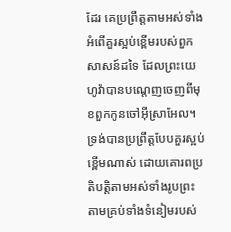ដែរ គេប្រព្រឹត្តតាមអស់ទាំងអំពើគួរស្អប់ខ្ពើមរបស់ពួកសាសន៍ដទៃ ដែលព្រះយេហូវ៉ាបានបណ្តេញចេញពីមុខពួកកូនចៅអ៊ីស្រាអែល។
ទ្រង់បានប្រព្រឹត្តបែបគួរស្អប់ខ្ពើមណាស់ ដោយគោរពប្រតិបត្តិតាមអស់ទាំងរូបព្រះ តាមគ្រប់ទាំងទំនៀមរបស់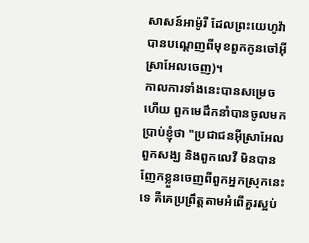សាសន៍អាម៉ូរី ដែលព្រះយេហូវ៉ាបានបណ្តេញពីមុខពួកកូនចៅអ៊ីស្រាអែលចេញ)។
កាលការទាំងនេះបានសម្រេចហើយ ពួកមេដឹកនាំបានចូលមកប្រាប់ខ្ញុំថា "ប្រជាជនអ៊ីស្រាអែល ពួកសង្ឃ និងពួកលេវី មិនបានញែកខ្លួនចេញពីពួកអ្នកស្រុកនេះទេ គឺគេប្រព្រឹត្តតាមអំពើគួរស្អប់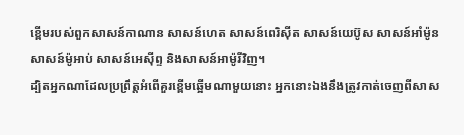ខ្ពើមរបស់ពួកសាសន៍កាណាន សាសន៍ហេត សាសន៍ពេរិស៊ីត សាសន៍យេប៊ូស សាសន៍អាំម៉ូន សាសន៍ម៉ូអាប់ សាសន៍អេស៊ីព្ទ និងសាសន៍អាម៉ូរីវិញ។
ដ្បិតអ្នកណាដែលប្រព្រឹត្តអំពើគួរខ្ពើមឆ្អើមណាមួយនោះ អ្នកនោះឯងនឹងត្រូវកាត់ចេញពីសាស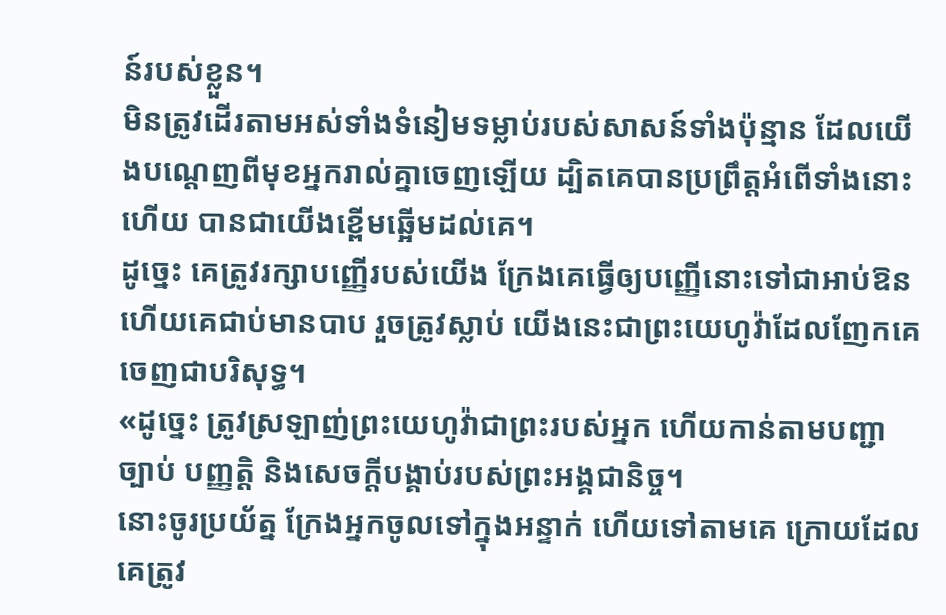ន៍របស់ខ្លួន។
មិនត្រូវដើរតាមអស់ទាំងទំនៀមទម្លាប់របស់សាសន៍ទាំងប៉ុន្មាន ដែលយើងបណ្តេញពីមុខអ្នករាល់គ្នាចេញឡើយ ដ្បិតគេបានប្រព្រឹត្តអំពើទាំងនោះហើយ បានជាយើងខ្ពើមឆ្អើមដល់គេ។
ដូច្នេះ គេត្រូវរក្សាបញ្ញើរបស់យើង ក្រែងគេធ្វើឲ្យបញ្ញើនោះទៅជាអាប់ឱន ហើយគេជាប់មានបាប រួចត្រូវស្លាប់ យើងនេះជាព្រះយេហូវ៉ាដែលញែកគេចេញជាបរិសុទ្ធ។
«ដូច្នេះ ត្រូវស្រឡាញ់ព្រះយេហូវ៉ាជាព្រះរបស់អ្នក ហើយកាន់តាមបញ្ជា ច្បាប់ បញ្ញត្តិ និងសេចក្ដីបង្គាប់របស់ព្រះអង្គជានិច្ច។
នោះចូរប្រយ័ត្ន ក្រែងអ្នកចូលទៅក្នុងអន្ទាក់ ហើយទៅតាមគេ ក្រោយដែលគេត្រូវ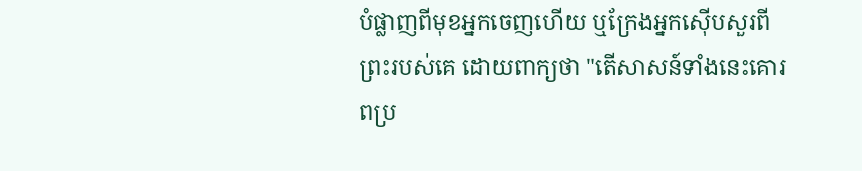បំផ្លាញពីមុខអ្នកចេញហើយ ឬក្រែងអ្នកស៊ើបសួរពីព្រះរបស់គេ ដោយពាក្យថា "តើសាសន៍ទាំងនេះគោរពប្រ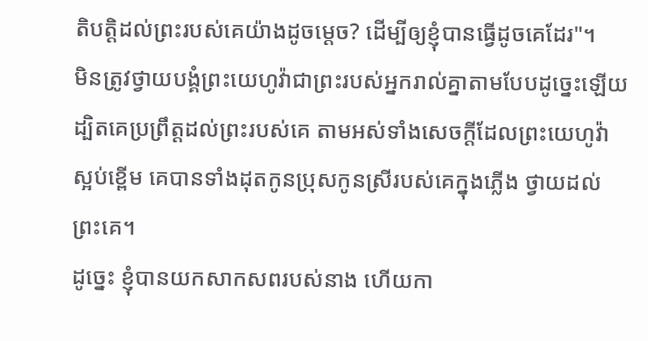តិបត្តិដល់ព្រះរបស់គេយ៉ាងដូចម្ដេច? ដើម្បីឲ្យខ្ញុំបានធ្វើដូចគេដែរ"។
មិនត្រូវថ្វាយបង្គំព្រះយេហូវ៉ាជាព្រះរបស់អ្នករាល់គ្នាតាមបែបដូច្នេះឡើយ ដ្បិតគេប្រព្រឹត្តដល់ព្រះរបស់គេ តាមអស់ទាំងសេចក្ដីដែលព្រះយេហូវ៉ាស្អប់ខ្ពើម គេបានទាំងដុតកូនប្រុសកូនស្រីរបស់គេក្នុងភ្លើង ថ្វាយដល់ព្រះគេ។
ដូច្នេះ ខ្ញុំបានយកសាកសពរបស់នាង ហើយកា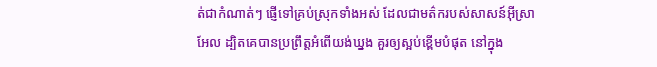ត់ជាកំណាត់ៗ ផ្ញើទៅគ្រប់ស្រុកទាំងអស់ ដែលជាមត៌ករបស់សាសន៍អ៊ីស្រាអែល ដ្បិតគេបានប្រព្រឹត្តអំពើយង់ឃ្នង គួរឲ្យស្អប់ខ្ពើមបំផុត នៅក្នុង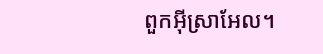ពួកអ៊ីស្រាអែល។